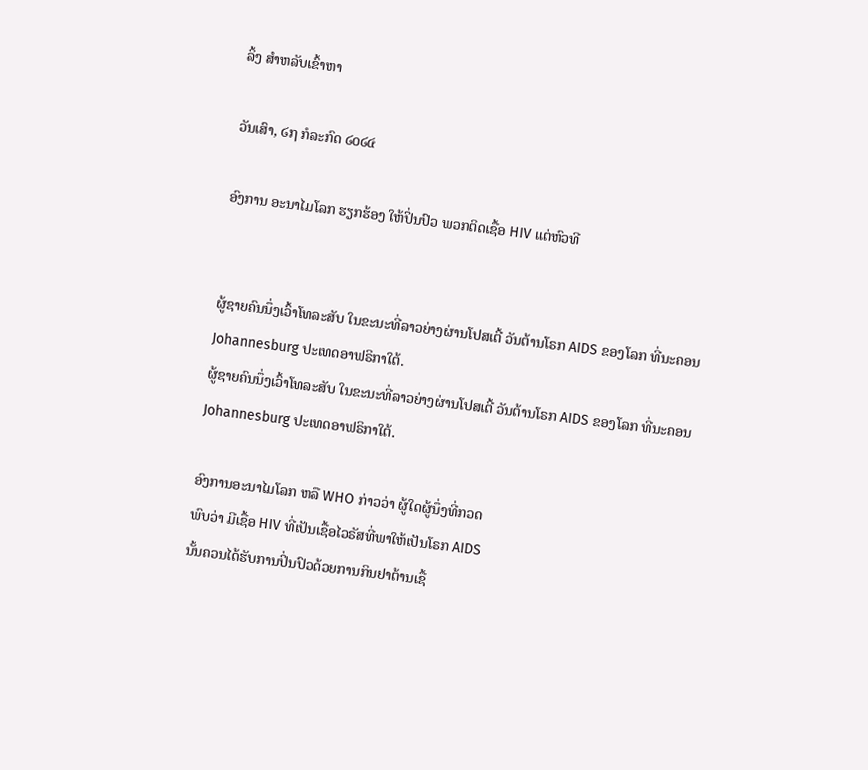ລິ້ງ ສຳຫລັບເຂົ້າຫາ

ວັນເສົາ, ໒໗ ກໍລະກົດ ໒໐໒໔

ອົງການ ອະນາໄມໂລກ ຮຽກຮ້ອງ ໃຫ້ປິ່ນປົວ ພວກຕິດເຊື້ອ HIV ແຕ່ຫົວທີ


ຜູ້ຊາຍຄົນນຶ່ງເວົ້າໂທລະສັບ ໃນຂະນະທີ່ລາວຍ່າງຜ່ານໂປສເຕີ້ ວັນຕ້ານໂຣກ AIDS ຂອງໂລກ ທີ່ນະຄອນ Johannesburg ປະເທດອາຟຣິກາໃຕ້.
ຜູ້ຊາຍຄົນນຶ່ງເວົ້າໂທລະສັບ ໃນຂະນະທີ່ລາວຍ່າງຜ່ານໂປສເຕີ້ ວັນຕ້ານໂຣກ AIDS ຂອງໂລກ ທີ່ນະຄອນ Johannesburg ປະເທດອາຟຣິກາໃຕ້.

ອົງການອະນາໄມໂລກ ຫລື WHO ກ່າວວ່າ ຜູ້ໃດຜູ້ນຶ່ງທີ່ກວດ
ພົບວ່າ ມີເຊື້ອ HIV ທີ່ເປັນເຊື້ອໄວຣັສທີ່ພາໃຫ້ເປັນໂຣກ AIDS
ນັ້ນຄວນໄດ້ຮັບການປິ່ນປົວດ້ວຍການກິນຢາຕ້ານເຊື້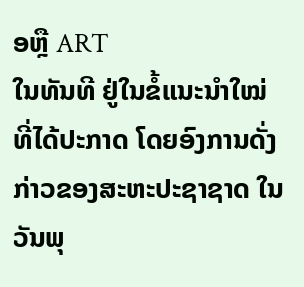ອຫຼື ART
ໃນທັນທີ ຢູ່ໃນຂໍ້ແນະນຳໃໝ່ທີ່ໄດ້ປະກາດ ໂດຍອົງການດັ່ງ
ກ່າວຂອງສະຫະປະຊາຊາດ ໃນວັນພຸ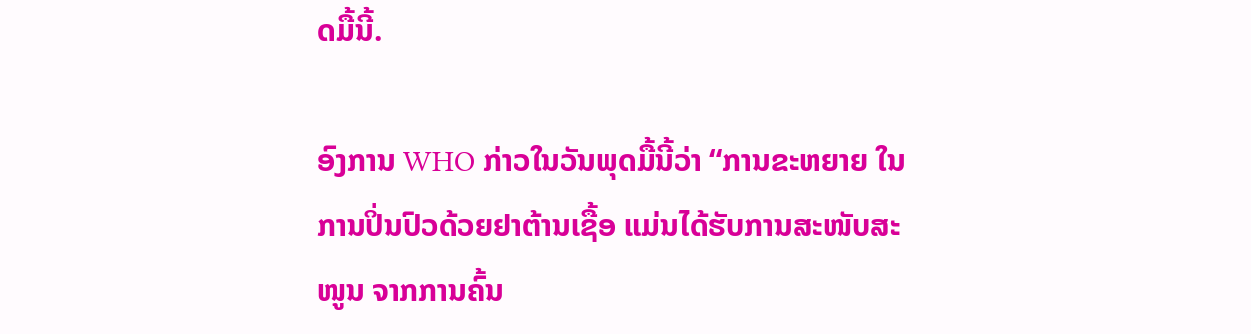ດມື້ນີ້.

ອົງການ WHO ກ່າວໃນວັນພຸດມື້ນີ້ວ່າ “ການຂະຫຍາຍ ໃນ
ການປິ່ນປົວດ້ວຍຢາຕ້ານເຊື້ອ ແມ່ນໄດ້ຮັບການສະໜັບສະ
ໜູນ ຈາກການຄົ້ນ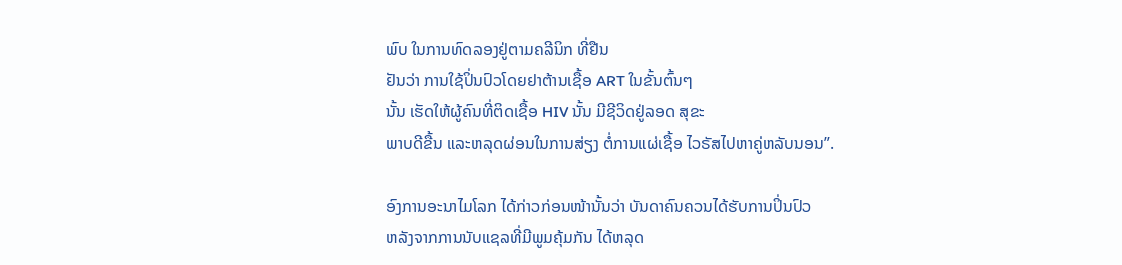ພົບ ໃນການທົດລອງຢູ່ຕາມຄລີນິກ ທີ່ຢືນ
ຢັນວ່າ ການໃຊ້ປິ່ນປົວໂດຍຢາຕ້ານເຊື້ອ ART ໃນຂັ້ນຕົ້ນໆ
ນັ້ນ ເຮັດໃຫ້ຜູ້ຄົນທີ່ຕິດເຊື້ອ HIV ນັ້ນ ມີຊີວິດຢູ່ລອດ ສຸຂະ
ພາບດີຂື້ນ ແລະຫລຸດຜ່ອນໃນການສ່ຽງ ຕໍ່ການແຜ່ເຊື້ອ ໄວຣັສໄປຫາຄູ່ຫລັບນອນ”.

ອົງການອະນາໄມໂລກ ໄດ້ກ່າວກ່ອນໜ້ານັ້ນວ່າ ບັນດາຄົນຄວນໄດ້ຮັບການປິ່ນປົວ
ຫລັງຈາກການນັບແຊລທີ່ມີພູມຄຸ້ມກັນ ໄດ້ຫລຸດ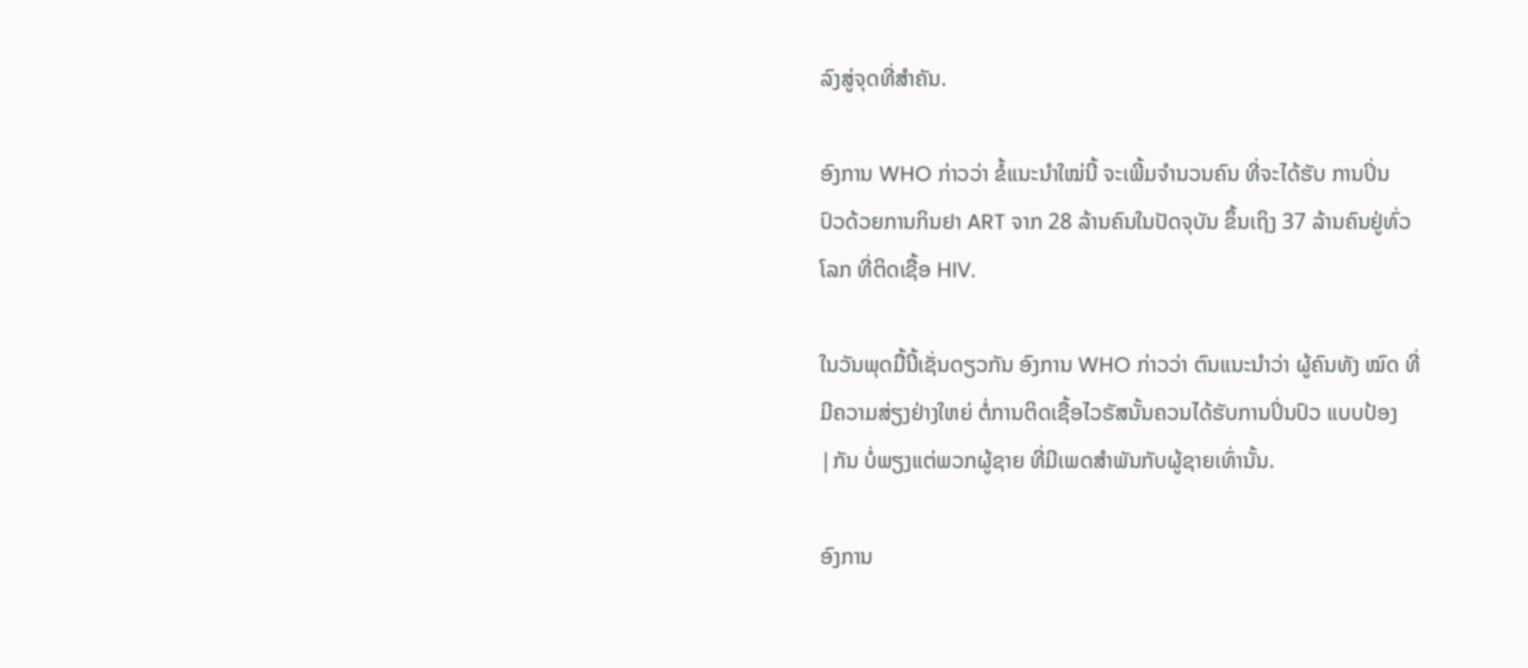ລົງສູ່ຈຸດທີ່ສຳຄັນ.

ອົງການ WHO ກ່າວວ່າ ຂໍ້ແນະນຳໃໝ່ນີ້ ຈະເພີ້ມຈຳນວນຄົນ ທີ່ຈະໄດ້ຮັບ ການປິ່ນ
ປົວດ້ວຍການກິນຢາ ART ຈາກ 28 ລ້ານຄົນໃນປັດຈຸບັນ ຂຶ້ນເຖິງ 37 ລ້ານຄົນຢູ່ທົ່ວ
ໂລກ ທີ່ຕິດເຊື້ອ HIV.

ໃນວັນພຸດມື້ນີ້ເຊັ່ນດຽວກັນ ອົງການ WHO ກ່າວວ່າ ຕົນແນະນຳວ່າ ຜູ້ຄົນທັງ ໝົດ ທີ່
ມີຄວາມສ່ຽງຢ່າງໃຫຍ່ ຕໍ່ການຕິດເຊື້ອໄວຣັສນັ້ນຄວນໄດ້ຮັບການປິ່ນປົວ ແບບປ້ອງ
|ກັນ ບໍ່ພຽງແຕ່ພວກຜູ້ຊາຍ ທີ່ມີເພດສຳພັນກັບຜູ້ຊາຍເທົ່ານັ້ນ.

ອົງການ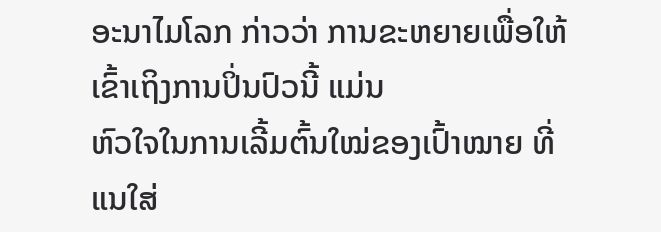ອະນາໄມໂລກ ກ່າວວ່າ ການຂະຫຍາຍເພື່ອໃຫ້ເຂົ້າເຖິງການປິ່ນປົວນີ້ ແມ່ນ
ຫົວໃຈໃນການເລີ້ມຕົ້ນໃໝ່ຂອງເປົ້າໝາຍ ທີ່ແນໃສ່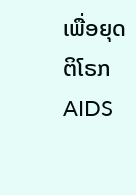ເພື່ອຍຸດຕິໂຣກ AIDS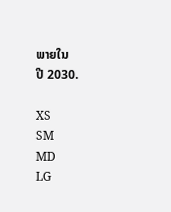ພາຍໃນ
ປີ 2030.

XS
SM
MD
LG